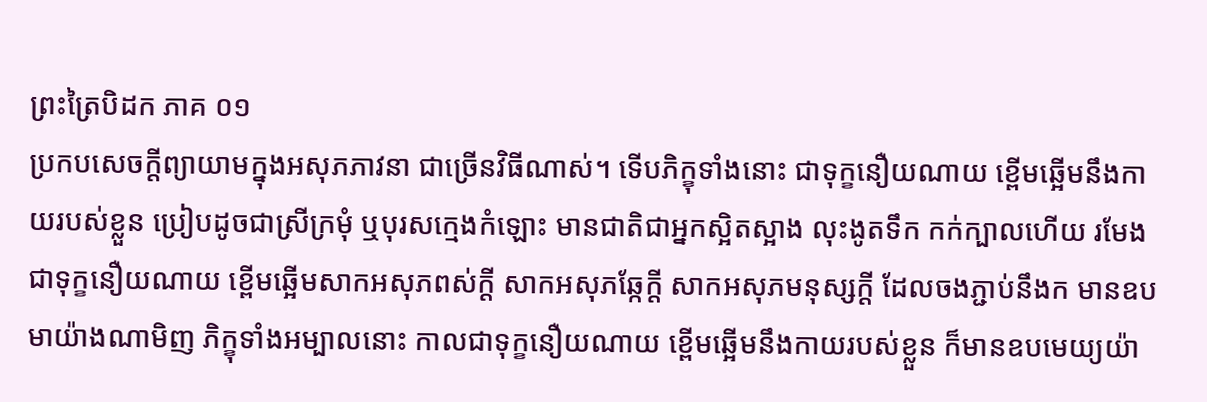ព្រះត្រៃបិដក ភាគ ០១
ប្រកបសេចក្តីព្យាយាមក្នុងអសុភភាវនា ជាច្រើនវិធីណាស់។ ទើបភិក្ខុទាំងនោះ ជាទុក្ខនឿយណាយ ខ្ពើមឆ្អើមនឹងកាយរបស់ខ្លួន ប្រៀបដូចជាស្រីក្រមុំ ឬបុរសក្មេងកំឡោះ មានជាតិជាអ្នកស្អិតស្អាង លុះងូតទឹក កក់ក្បាលហើយ រមែងជាទុក្ខនឿយណាយ ខ្ពើមឆ្អើមសាកអសុភពស់ក្តី សាកអសុភឆ្កែក្តី សាកអសុភមនុស្សក្តី ដែលចងភ្ជាប់នឹងក មានឧបមាយ៉ាងណាមិញ ភិក្ខុទាំងអម្បាលនោះ កាលជាទុក្ខនឿយណាយ ខ្ពើមឆ្អើមនឹងកាយរបស់ខ្លួន ក៏មានឧបមេយ្យយ៉ា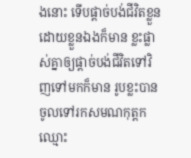ងនោះ ទើបផ្តាច់បង់ជីវិតខ្លួនដោយខ្លួនឯងក៏មាន ខ្លះផ្លាស់គ្នាឲ្យផ្តាច់បង់ជីវិតទៅវិញទៅមកក៏មាន រូបខ្លះបានចូលទៅរកសមណកុត្តកឈ្មោះ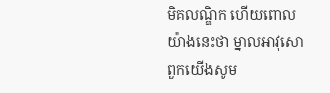មិគលណ្ឌិក ហើយពោលយ៉ាងនេះថា ម្នាលអាវុសោ ពួកយើងសូម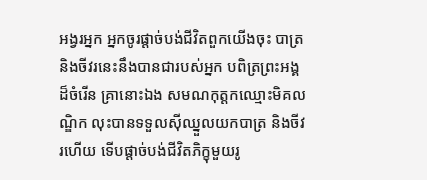អង្វរអ្នក អ្នកចូរផ្តាច់បង់ជីវិតពួកយើងចុះ បាត្រ និងចីវរនេះនឹងបានជារបស់អ្នក បពិត្រព្រះអង្គដ៏ចំរើន គ្រានោះឯង សមណកុត្តកឈ្មោះមិគលណ្ឌិក លុះបានទទួលស៊ីឈ្នួលយកបាត្រ និងចីវរហើយ ទើបផ្តាច់បង់ជីវិតភិក្ខុមួយរូ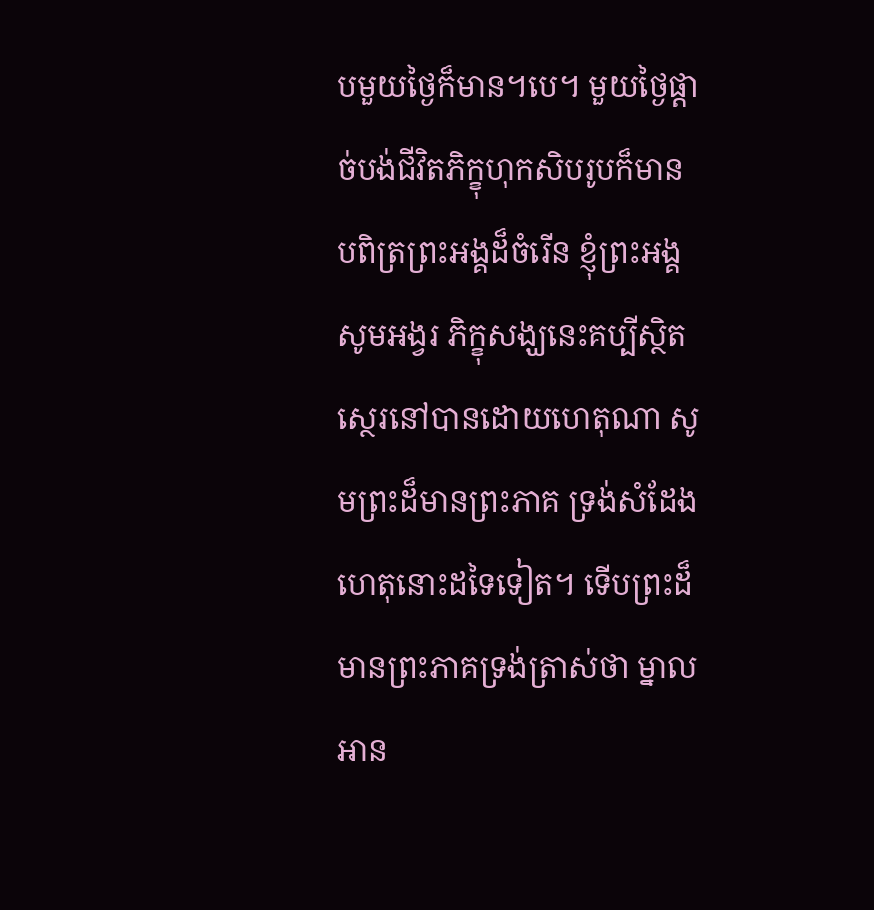បមួយថ្ងៃក៏មាន។បេ។ មួយថ្ងៃផ្តាច់បង់ជីវិតភិក្ខុហុកសិបរូបក៏មាន បពិត្រព្រះអង្គដ៏ចំរើន ខ្ញុំព្រះអង្គសូមអង្វរ ភិក្ខុសង្ឃនេះគប្បីស្ថិតស្ថេរនៅបានដោយហេតុណា សូមព្រះដ៏មានព្រះភាគ ទ្រង់សំដែងហេតុនោះដទៃទៀត។ ទើបព្រះដ៏មានព្រះភាគទ្រង់ត្រាស់ថា ម្នាលអាន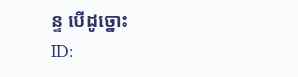ន្ទ បើដូច្នោះ
ID: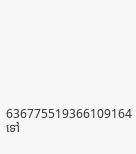636775519366109164
ទៅ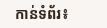កាន់ទំព័រ៖